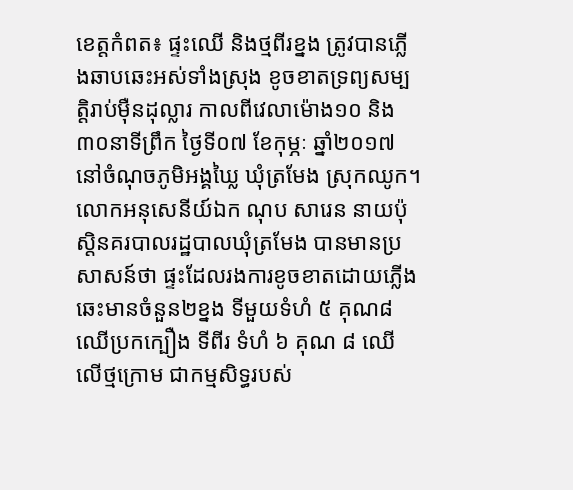ខេត្តកំពត៖ ផ្ទះឈើ និងថ្មពីរខ្នង ត្រូវបានភ្លើងឆាបឆេះអស់ទាំងស្រុង ខូចខាតទ្រព្យសម្បត្តិរាប់ម៉ឺនដុល្លារ កាលពីវេលាម៉ោង១០ និង៣០នាទីព្រឹក ថ្ងៃទី០៧ ខែកុម្ភៈ ឆ្នាំ២០១៧ នៅចំណុចភូមិអង្គឃ្លៃ ឃុំត្រមែង ស្រុកឈូក។
លោកអនុសេនីយ៍ឯក ណុប សារេន នាយប៉ុស្តិនគរបាលរដ្ឋបាលឃុំត្រមែង បានមានប្រសាសន៍ថា ផ្ទះដែលរងការខូចខាតដោយភ្លើងឆេះមានចំនួន២ខ្នង ទីមួយទំហំ ៥ គុណ៨ ឈើប្រកក្បឿង ទីពីរ ទំហំ ៦ គុណ ៨ ឈើលើថ្មក្រោម ជាកម្មសិទ្ធរបស់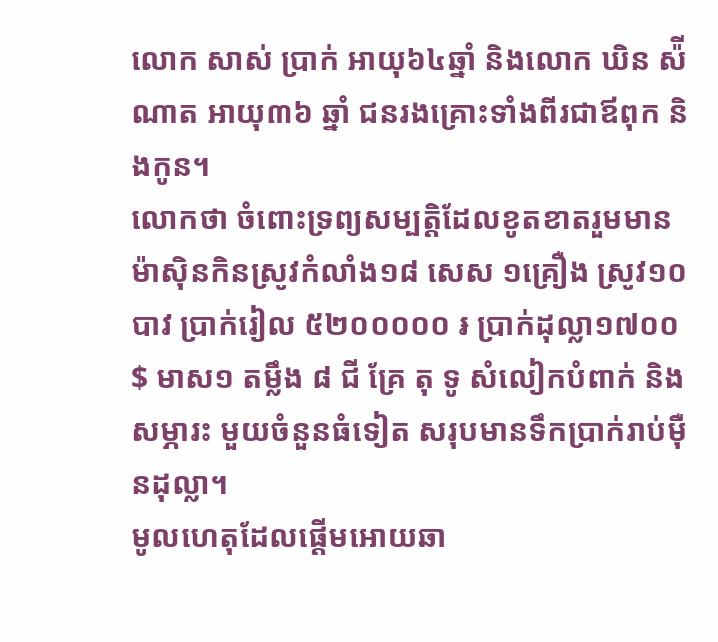លោក សាស់ ប្រាក់ អាយុ៦៤ឆ្នាំ និងលោក ឃិន ស៉ីណាត អាយុ៣៦ ឆ្នាំ ជនរងគ្រោះទាំងពីរជាឪពុក និងកូន។
លោកថា ចំពោះទ្រព្យសម្បត្តិដែលខូតខាតរួមមាន ម៉ាស៊ិនកិនស្រូវកំលាំង១៨ សេស ១គ្រឿង ស្រូវ១០បាវ ប្រាក់រៀល ៥២០០០០០ ៛ ប្រាក់ដុល្លា១៧០០ $ មាស១ តម្លឹង ៨ ជី គ្រែ តុ ទូ សំលៀកបំពាក់ និងសម្ភារះ មួយចំនួនធំទៀត សរុបមានទឹកប្រាក់រាប់ម៉ឺនដុល្លា។
មូលហេតុដែលផ្តើមអោយឆា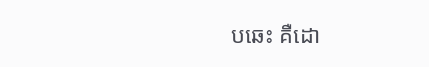បឆេះ គឺដោ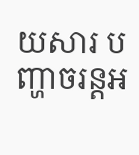យសារ បញ្ហាចរន្តអ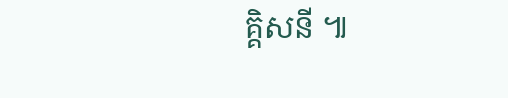គ្គិសនី ៕